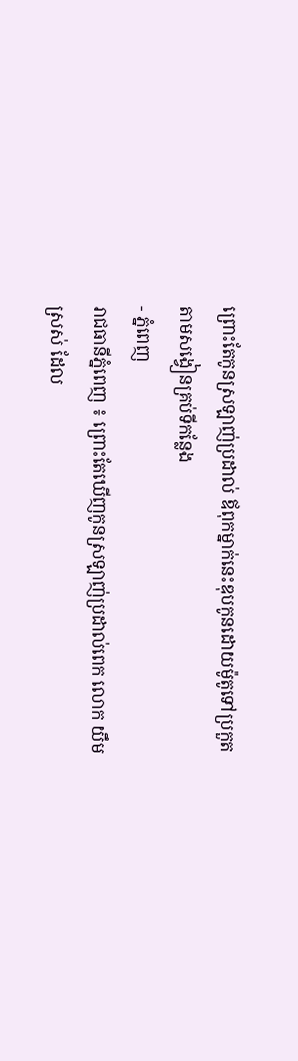ព្រោះតែកូនស្រឡាញ់ប្រដាល់ ឪពុកម្នាក់នេះឌុបកូនដោយម៉ូតូទៅប្រកួតតាមសង្វៀនគ្រប់ទីកន្លែង
- ភ្នំពេញ
រាជធានីភ្នំពេញ ៖ ព្រោះតែឃើញកូនស្រឡាញ់ប្រដាល់ពេក លោក យឹម ស្រស់ ដែល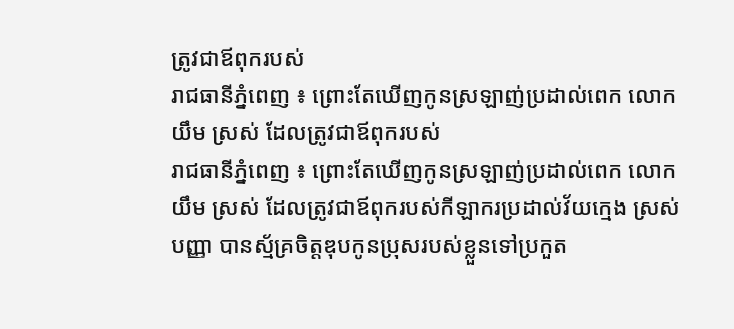ត្រូវជាឪពុករបស់
រាជធានីភ្នំពេញ ៖ ព្រោះតែឃើញកូនស្រឡាញ់ប្រដាល់ពេក លោក យឹម ស្រស់ ដែលត្រូវជាឪពុករបស់
រាជធានីភ្នំពេញ ៖ ព្រោះតែឃើញកូនស្រឡាញ់ប្រដាល់ពេក លោក យឹម ស្រស់ ដែលត្រូវជាឪពុករបស់កីឡាករប្រដាល់វ័យក្មេង ស្រស់ បញ្ញា បានស្ម័គ្រចិត្តឌុបកូនប្រុសរបស់ខ្លួនទៅប្រកួត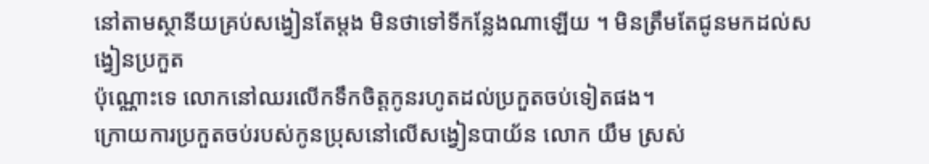នៅតាមស្ថានីយគ្រប់សង្វៀនតែម្ដង មិនថាទៅទីកន្លែងណាឡើយ ។ មិនត្រឹមតែជូនមកដល់សង្វៀនប្រកួត
ប៉ុណ្ណោះទេ លោកនៅឈរលើកទឹកចិត្តកូនរហូតដល់ប្រកួតចប់ទៀតផង។
ក្រោយការប្រកួតចប់របស់កូនប្រុសនៅលើសង្វៀនបាយ័ន លោក យឹម ស្រស់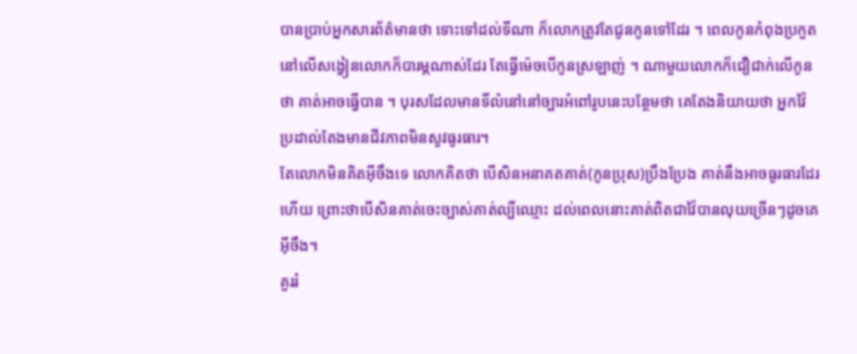បានប្រាប់អ្នកសារព័ត៌មានថា ទោះទៅដល់ទីណា ក៏លោកត្រូវតែជូនកូនទៅដែរ ។ ពេលកូនកំពុងប្រកួតនៅលើសង្វៀនលោកក៏បារម្ភណាស់ដែរ តែធ្វើម៉េចបើកូនស្រឡាញ់ ។ ណាមួយលោកក៏ជឿជាក់លើកូនថា គាត់អាចធ្វើបាន ។ បុរសដែលមានទីលំនៅនៅច្បារអំពៅរូបនេះបន្ថែមថា គេតែងនិយាយថា អ្នកវ៉ៃប្រដាល់តែងមានជីវភាពមិនសូវធូរធារ។
តែលោកមិនគិតអ៊ីចឹងទេ លោកគិតថា បើសិនអនាគតគាត់(កូនប្រុស)ប្រឹងប្រែង គាត់នឹងអាចធូរធារដែរហើយ ព្រោះថាបើសិនគាត់ចេះច្បាស់គាត់ល្បីឈ្មោះ ដល់ពេលនោះគាត់ពិតជាវ៉ៃបានលុយច្រើនៗដូចគេអ៊ីចឹង។
គួររំ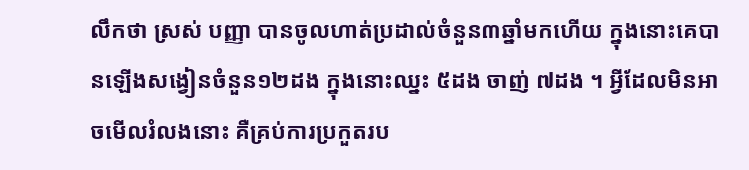លឹកថា ស្រស់ បញ្ញា បានចូលហាត់ប្រដាល់ចំនួន៣ឆ្នាំមកហើយ ក្នុងនោះគេបានឡើងសង្វៀនចំនួន១២ដង ក្នុងនោះឈ្នះ ៥ដង ចាញ់ ៧ដង ។ អ្វីដែលមិនអាចមើលរំលងនោះ គឺគ្រប់ការប្រកួតរប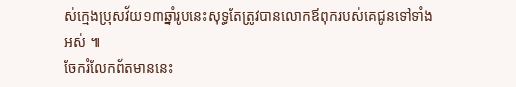ស់ក្មេងប្រុសវ័យ១៣ឆ្នាំរូបនេះសុទ្ធតែត្រូវបានលោកឪពុករបស់គេជូនទៅទាំងអស់ ៕
ចែករំលែកព័តមាននេះ